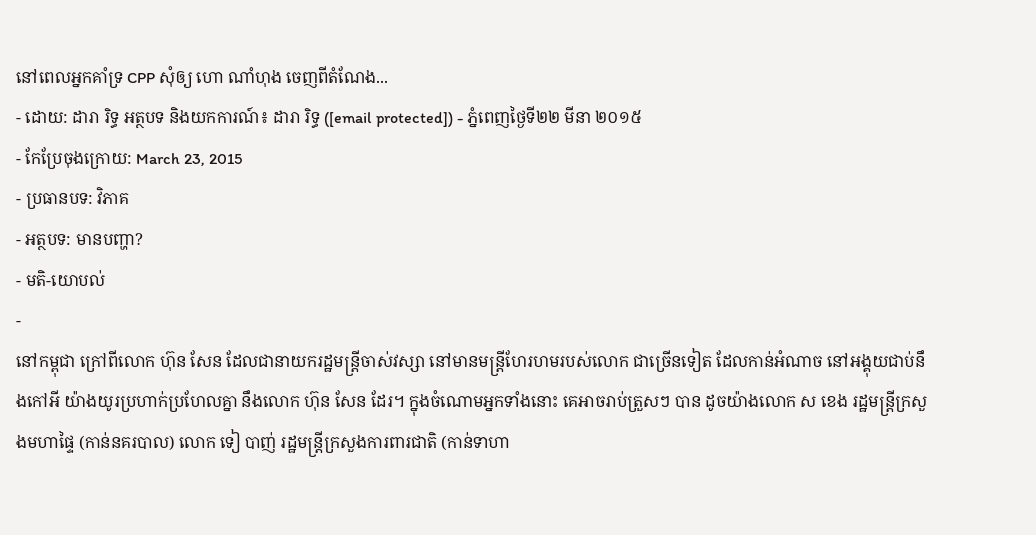នៅពេលអ្នកគាំទ្រ CPP សុំឲ្យ ហោ ណាំហុង ចេញពីតំណែង...
- ដោយ: ដារា រិទ្ធ អត្ថបទ និងយកការណ៍៖ ដារា រិទ្ធ ([email protected]) - ភ្នំពេញថ្ងៃទី២២ មីនា ២០១៥
- កែប្រែចុងក្រោយ: March 23, 2015
- ប្រធានបទ: វិភាគ
- អត្ថបទ: មានបញ្ហា?
- មតិ-យោបល់
-
នៅកម្ពុជា ក្រៅពីលោក ហ៊ុន សែន ដែលជានាយករដ្ឋមន្ត្រីចាស់វស្សា នៅមានមន្ត្រីហែរហមរបស់លោក ជាច្រើនទៀត ដែលកាន់អំណាច នៅអង្គុយជាប់នឹងកៅអី យ៉ាងយូរប្រហាក់ប្រហែលគ្នា នឹងលោក ហ៊ុន សែន ដែរ។ ក្នុងចំណោមអ្នកទាំងនោះ គេអាចរាប់ត្រួសៗ បាន ដូចយ៉ាងលោក ស ខេង រដ្ឋមន្ត្រីក្រសួងមហាផ្ទៃ (កាន់នគរបាល) លោក ទៀ បាញ់ រដ្ឋមន្ត្រីក្រសួងការពារជាតិ (កាន់ទាហា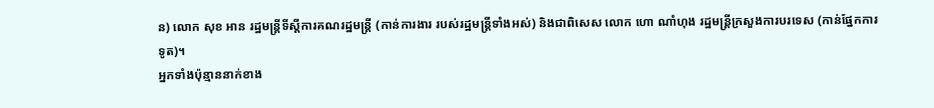ន) លោក សុខ អាន រដ្ឋមន្ត្រីទីស្ដីការគណរដ្ឋមន្ត្រី (កាន់ការងារ របស់រដ្ឋមន្ត្រីទាំងអស់) និងជាពិសេស លោក ហោ ណាំហុង រដ្ឋមន្ត្រីក្រសួងការបរទេស (កាន់ផ្នែកការទូត)។
អ្នកទាំងប៉ុន្មាននាក់ខាង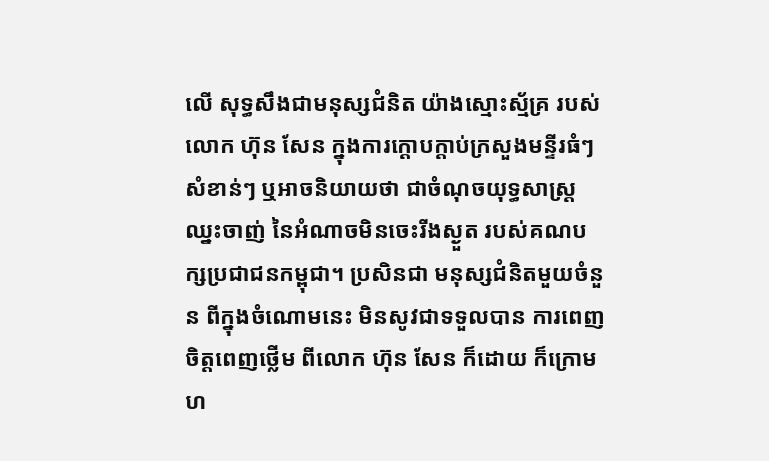លើ សុទ្ធសឹងជាមនុស្សជំនិត យ៉ាងស្មោះស្ម័គ្រ របស់លោក ហ៊ុន សែន ក្នុងការក្ដោបក្ដាប់ក្រសួងមន្ទីរធំៗ សំខាន់ៗ ឬអាចនិយាយថា ជាចំណុចយុទ្ធសាស្ត្រឈ្នះចាញ់ នៃអំណាចមិនចេះរីងស្ងួត របស់គណបក្សប្រជាជនកម្ពុជា។ ប្រសិនជា មនុស្សជំនិតមួយចំនួន ពីក្នុងចំណោមនេះ មិនសូវជាទទួលបាន ការពេញចិត្តពេញថ្លើម ពីលោក ហ៊ុន សែន ក៏ដោយ ក៏ក្រោមហ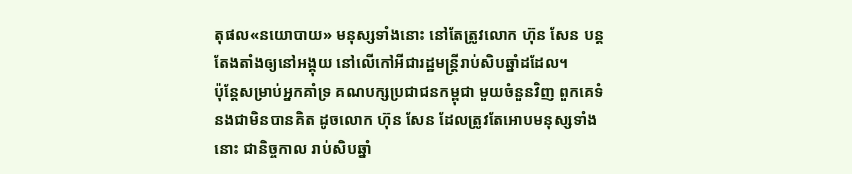តុផល«នយោបាយ» មនុស្សទាំងនោះ នៅតែត្រូវលោក ហ៊ុន សែន បន្តតែងតាំងឲ្យនៅអង្គុយ នៅលើកៅអីជារដ្ឋមន្ត្រីរាប់សិបឆ្នាំដដែល។
ប៉ុន្តែសម្រាប់អ្នកគាំទ្រ គណបក្សប្រជាជនកម្ពុជា មួយចំនួនវិញ ពួកគេទំនងជាមិនបានគិត ដូចលោក ហ៊ុន សែន ដែលត្រូវតែអោបមនុស្សទាំងនោះ ជានិច្ចកាល រាប់សិបឆ្នាំ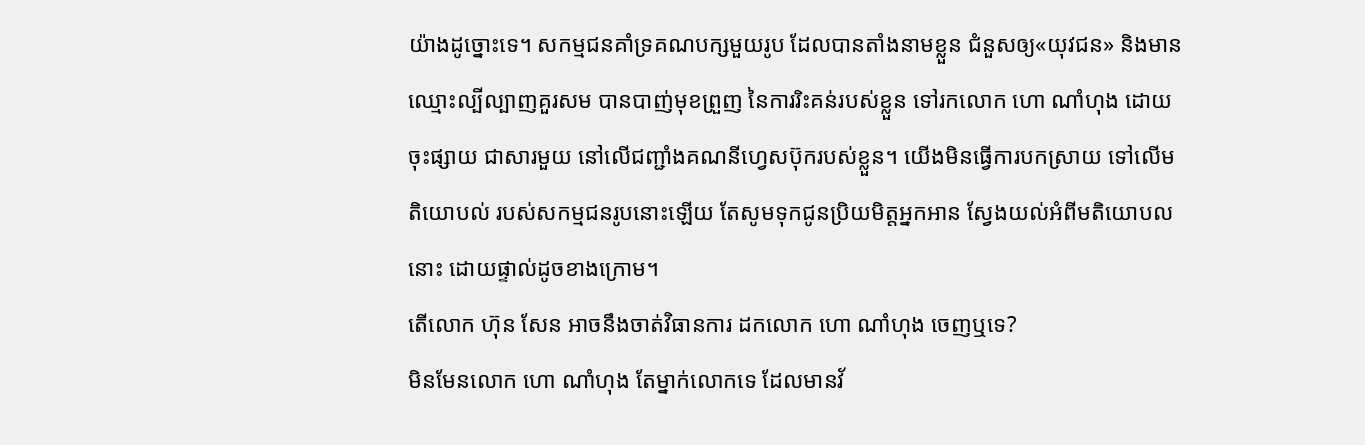យ៉ាងដូច្នោះទេ។ សកម្មជនគាំទ្រគណបក្សមួយរូប ដែលបានតាំងនាមខ្លួន ជំនួសឲ្យ«យុវជន» និងមានឈ្មោះល្បីល្បាញគួរសម បានបាញ់មុខព្រួញ នៃការរិះគន់របស់ខ្លួន ទៅរកលោក ហោ ណាំហុង ដោយចុះផ្សាយ ជាសារមួយ នៅលើជញ្ជាំងគណនីហ្វេសប៊ុករបស់ខ្លួន។ យើងមិនធ្វើការបកស្រាយ ទៅលើមតិយោបល់ របស់សកម្មជនរូបនោះឡើយ តែសូមទុកជូនប្រិយមិត្តអ្នកអាន ស្វែងយល់អំពីមតិយោបលនោះ ដោយផ្ទាល់ដូចខាងក្រោម។
តើលោក ហ៊ុន សែន អាចនឹងចាត់វិធានការ ដកលោក ហោ ណាំហុង ចេញឬទេ?
មិនមែនលោក ហោ ណាំហុង តែម្នាក់លោកទេ ដែលមានវ័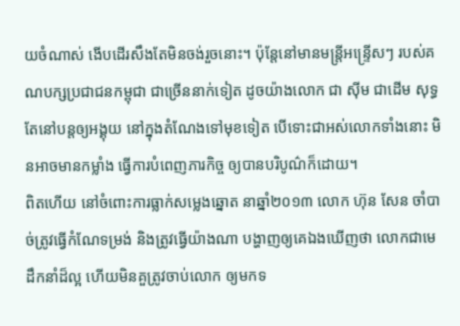យចំណាស់ ងើបដើរសឹងតែមិនចង់រួចនោះ។ ប៉ុន្តែនៅមានមន្ត្រីអន្ទ្រើសៗ របស់គណបក្សប្រជាជនកម្ពុជា ជាច្រើននាក់ទៀត ដូចយ៉ាងលោក ជា ស៊ីម ជាដើម សុទ្ធតែនៅបន្តឲ្យអង្គុយ នៅក្នុងតំណែងទៅមុខទៀត បើទោះជាអស់លោកទាំងនោះ មិនអាចមានកម្លាំង ធ្វើការបំពេញភារកិច្ច ឲ្យបានបរិបូណ៌ក៏ដោយ។
ពិតហើយ នៅចំពោះការធ្លាក់សម្លេងឆ្នោត នាឆ្នាំ២០១៣ លោក ហ៊ុន សែន ចាំបាច់ត្រូវធ្វើកំណែទម្រង់ និងត្រូវធ្វើយ៉ាងណា បង្ហាញឲ្យគេឯងឃើញថា លោកជាមេដឹកនាំដ៏ល្អ ហើយមិនគួត្រូវចាប់លោក ឲ្យមកទ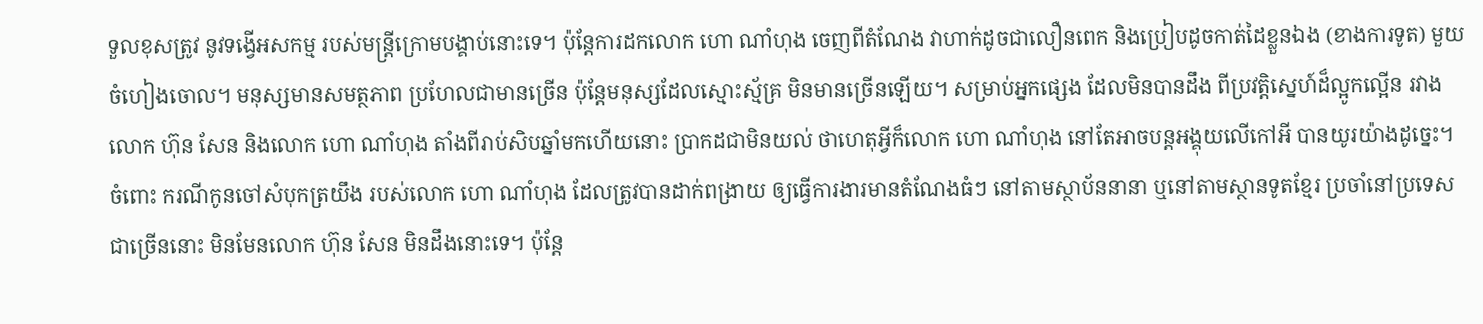ទួលខុសត្រូវ នូវទង្វើអសកម្ម របស់មន្ត្រីក្រោមបង្គាប់នោះទេ។ ប៉ុន្តែការដកលោក ហោ ណាំហុង ចេញពីតំណែង វាហាក់ដូចជាលឿនពេក និងប្រៀបដូចកាត់ដៃខ្លួនឯង (ខាងការទូត) មួយចំហៀងចោល។ មនុស្សមានសមត្ថភាព ប្រហែលជាមានច្រើន ប៉ុន្តែមនុស្សដែលស្មោះស្ម័គ្រ មិនមានច្រើនឡើយ។ សម្រាប់អ្នកផ្សេង ដែលមិនបានដឹង ពីប្រវត្តិស្នេហ៍ដ៏ល្អូកល្អើន រវាងលោក ហ៊ុន សែន និងលោក ហោ ណាំហុង តាំងពីរាប់សិបឆ្នាំមកហើយនោះ ប្រាកដជាមិនយល់ ថាហេតុអ្វីក៏លោក ហោ ណាំហុង នៅតែអាចបន្តអង្គុយលើកៅអី បានយូរយ៉ាងដូច្នេះ។
ចំពោះ ករណីកូនចៅសំបុកត្រយឹង របស់លោក ហោ ណាំហុង ដែលត្រូវបានដាក់ពង្រាយ ឲ្យធ្វើការងារមានតំណែងធំៗ នៅតាមស្ថាប័ននានា ឬនៅតាមស្ថានទូតខ្មែរ ប្រចាំនៅប្រទេសជាច្រើននោះ មិនមែនលោក ហ៊ុន សែន មិនដឹងនោះទេ។ ប៉ុន្តែ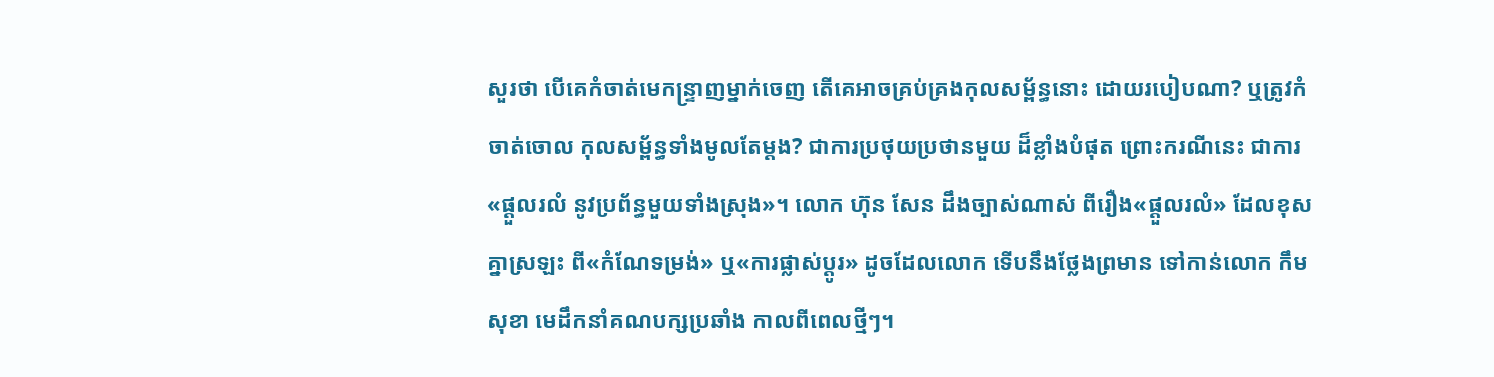សួរថា បើគេកំចាត់មេកន្ទ្រាញម្នាក់ចេញ តើគេអាចគ្រប់គ្រងកុលសម្ព័ន្ធនោះ ដោយរបៀបណា? ឬត្រូវកំចាត់ចោល កុលសម្ព័ន្ធទាំងមូលតែម្ដង? ជាការប្រថុយប្រថានមួយ ដ៏ខ្លាំងបំផុត ព្រោះករណីនេះ ជាការ«ផ្ដួលរលំ នូវប្រព័ន្ធមួយទាំងស្រុង»។ លោក ហ៊ុន សែន ដឹងច្បាស់ណាស់ ពីរឿង«ផ្ដួលរលំ» ដែលខុសគ្នាស្រឡះ ពី«កំណែទម្រង់» ឬ«ការផ្លាស់ប្ដូរ» ដូចដែលលោក ទើបនឹងថ្លែងព្រមាន ទៅកាន់លោក កឹម សុខា មេដឹកនាំគណបក្សប្រឆាំង កាលពីពេលថ្មីៗ។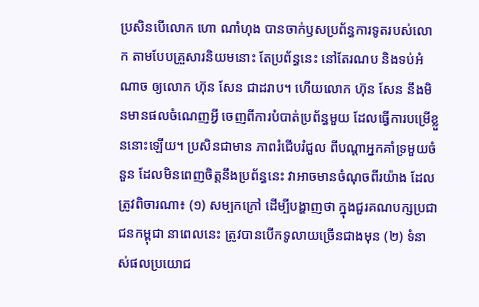ប្រសិនបើលោក ហោ ណាំហុង បានចាក់ឫសប្រព័ន្ធការទូតរបស់លោក តាមបែបគ្រួសារនិយមនោះ តែប្រព័ន្ធនេះ នៅតែរណប និងទប់អំណាច ឲ្យលោក ហ៊ុន សែន ជាដរាប។ ហើយលោក ហ៊ុន សែន នឹងមិនមានផលចំណេញអ្វី ចេញពីការបំបាត់ប្រព័ន្ធមួយ ដែលធ្វើការបម្រើខ្លួននោះឡើយ។ ប្រសិនជាមាន ភាពរំជើបរំជួល ពីបណ្ដាអ្នកគាំទ្រមួយចំនួន ដែលមិនពេញចិត្តនឹងប្រព័ន្ធនេះ វាអាចមានចំណុចពីរយ៉ាង ដែលត្រូវពិចារណា៖ (១) សម្បកក្រៅ ដើម្បីបង្ហាញថា ក្នុងជួរគណបក្សប្រជាជនកម្ពុជា នាពេលនេះ ត្រូវបានបើកទូលាយច្រើនជាងមុន (២) ទំនាស់ផលប្រយោជ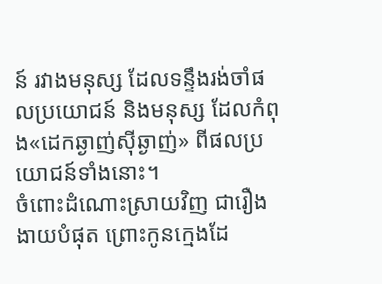ន៍ រវាងមនុស្ស ដែលទន្ទឹងរង់ចាំផលប្រយោជន៍ និងមនុស្ស ដែលកំពុង«ដេកឆ្ងាញ់ស៊ីឆ្ងាញ់» ពីផលប្រយោជន៍ទាំងនោះ។
ចំពោះដំណោះស្រាយវិញ ជារឿងងាយបំផុត ព្រោះកូនក្មេងដែ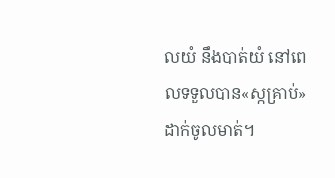លយំ នឹងបាត់យំ នៅពេលទទួលបាន«ស្កគ្រាប់» ដាក់ចូលមាត់។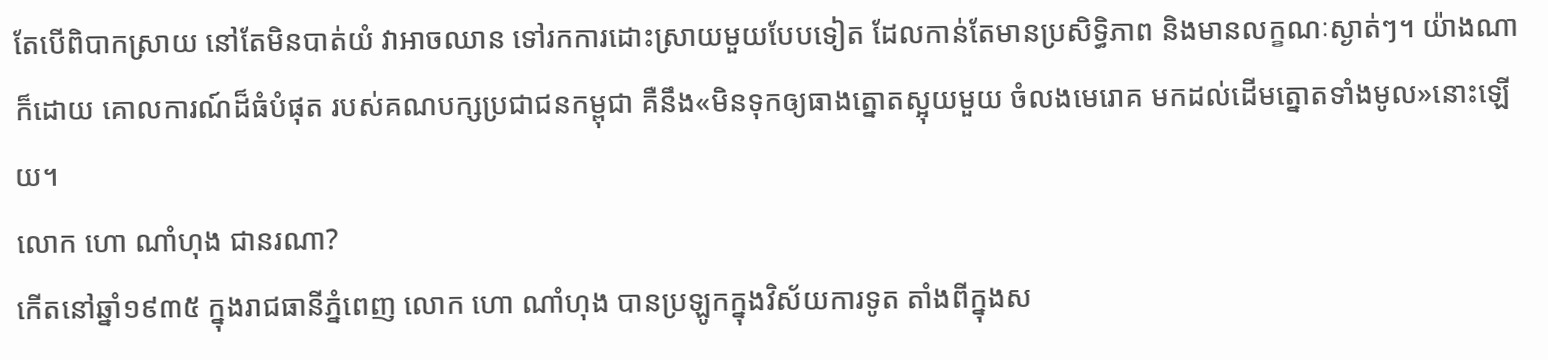តែបើពិបាកស្រាយ នៅតែមិនបាត់យំ វាអាចឈាន ទៅរកការដោះស្រាយមួយបែបទៀត ដែលកាន់តែមានប្រសិទ្ធិភាព និងមានលក្ខណៈស្ងាត់ៗ។ យ៉ាងណាក៏ដោយ គោលការណ៍ដ៏ធំបំផុត របស់គណបក្សប្រជាជនកម្ពុជា គឺនឹង«មិនទុកឲ្យធាងត្នោតស្អុយមួយ ចំលងមេរោគ មកដល់ដើមត្នោតទាំងមូល»នោះឡើយ។
លោក ហោ ណាំហុង ជានរណា?
កើតនៅឆ្នាំ១៩៣៥ ក្នុងរាជធានីភ្នំពេញ លោក ហោ ណាំហុង បានប្រឡូកក្នុងវិស័យការទូត តាំងពីក្នុងស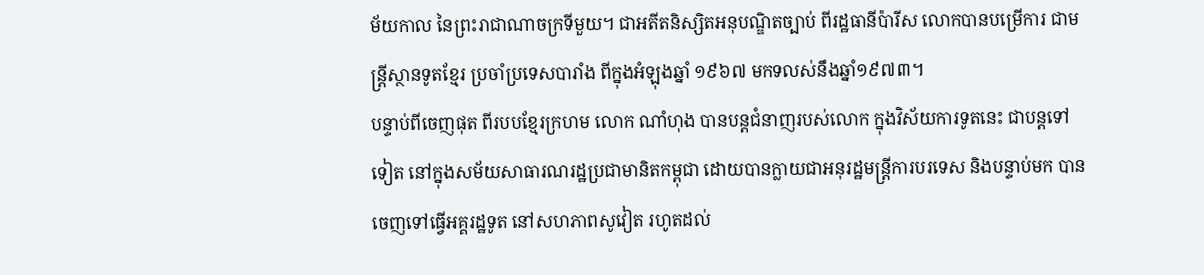ម័យកាល នៃព្រះរាជាណាចក្រទីមួយ។ ជាអតីតនិស្សិតអនុបណ្ឌិតច្បាប់ ពីរដ្ឋធានីប៉ារីស លោកបានបម្រើការ ជាមន្ត្រីស្ថានទូតខ្មែរ ប្រចាំប្រទេសបារាំង ពីក្នុងអំឡុងឆ្នាំ ១៩៦៧ មកទលស់នឹងឆ្នាំ១៩៧៣។
បន្ទាប់ពីចេញផុត ពីរបបខ្មែរក្រហម លោក ណាំហុង បានបន្តជំនាញរបស់លោក ក្នុងវិស័យការទូតនេះ ជាបន្តទៅទៀត នៅក្នុងសម័យសាធារណរដ្ឋប្រជាមានិតកម្ពុជា ដោយបានក្លាយជាអនុរដ្ឋមន្ត្រីការបរទេស និងបន្ទាប់មក បានចេញទៅធ្វើអគ្គរដ្ឋទូត នៅសហភាពសូវៀត រហូតដល់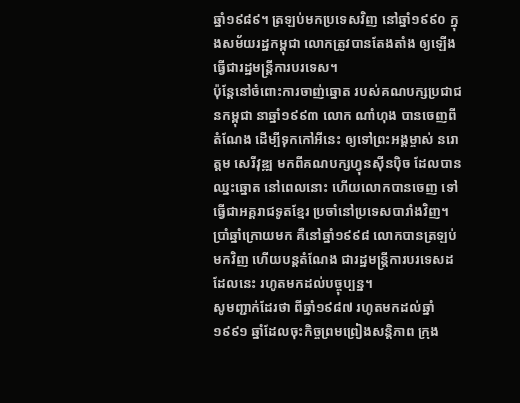ឆ្នាំ១៩៨៩។ ត្រឡប់មកប្រទេសវិញ នៅឆ្នាំ១៩៩០ ក្នុងសម័យរដ្ឋកម្ពុជា លោកត្រូវបានតែងតាំង ឲ្យឡើងធ្វើជារដ្ឋមន្ត្រីការបរទេស។
ប៉ុន្តែនៅចំពោះការចាញ់ឆ្នោត របស់គណបក្សប្រជាជនកម្ពុជា នាឆ្នាំ១៩៩៣ លោក ណាំហុង បានចេញពីតំណែង ដើម្បីទុកកៅអីនេះ ឲ្យទៅព្រះអង្គម្ចាស់ នរោត្ដម សេរីវុឌ្ឍ មកពីគណបក្សហ្វុនស៊ីនប៉ិច ដែលបានឈ្នះឆ្នោត នៅពេលនោះ ហើយលោកបានចេញ ទៅធ្វើជាអគ្គរាជទូតខ្មែរ ប្រចាំនៅប្រទេសបារាំងវិញ។ ប្រាំឆ្នាំក្រោយមក គឺនៅឆ្នាំ១៩៩៨ លោកបានត្រឡប់មកវិញ ហើយបន្តតំណែង ជារដ្ឋមន្ត្រីការបរទេសដដែលនេះ រហូតមកដល់បច្ចុប្បន្ន។
សូមញ្ជាក់ដែរថា ពីឆ្នាំ១៩៨៧ រហូតមកដល់ឆ្នាំ១៩៩១ ឆ្នាំដែលចុះកិច្ចព្រមព្រៀងសន្តិភាព ក្រុង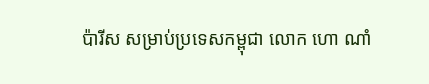ប៉ារីស សម្រាប់ប្រទេសកម្ពុជា លោក ហោ ណាំ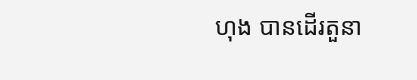ហុង បានដើរតួនា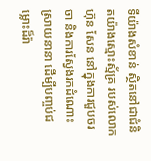ទីយ៉ាងសំខាន់ ស្ថិតនៅជាជំនិតយ៉ាងស្មោះស្ម័គ្រ របស់លោក ហ៊ុន សែន នៅក្នុងការជួបចរចា និងការស្វែងរកដំណោះស្រាយនានា ដើម្បីបញ្ចប់ជម្លោះដ៏រ៉ា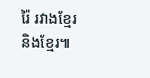រ៉ៃ រវាងខ្មែរនិងខ្មែរ៕